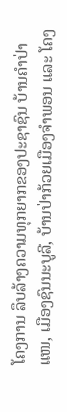ໂຄງການ ລຶບລ້າງຄວາມທຸກຍາກຂອງປະຊາຊົນ ບ້ານຄໍາປ່າແໜ, ເມືອງຊົນນະບູລີ, ບ້ານປ່າກ້ວຍເມືອງຈໍາພອນ ແລະ ໂຄງ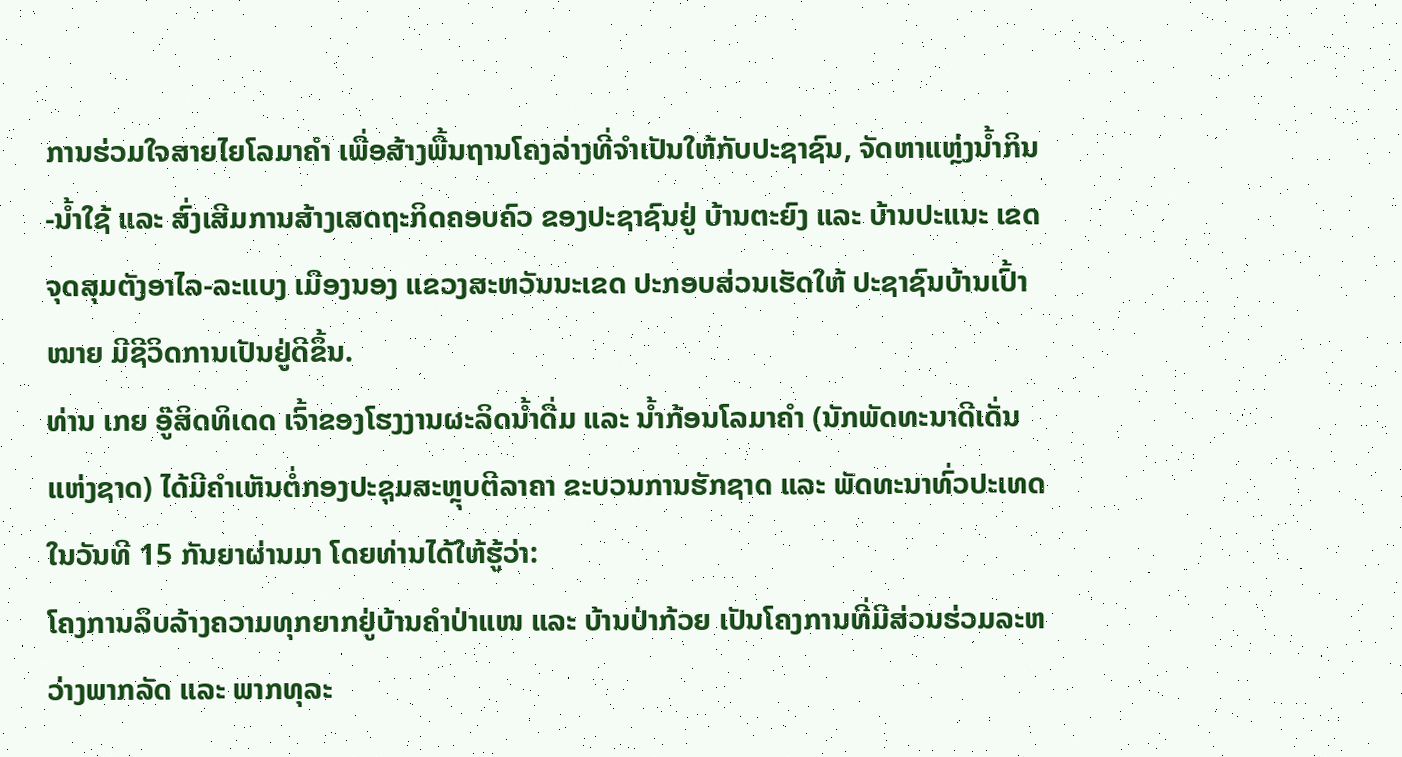ການຮ່ວມໃຈສາຍໄຍໂລມາຄຳ ເພື່ອສ້າງພື້ນຖານໂຄງລ່າງທີ່ຈຳເປັນໃຫ້ກັບປະຊາຊົນ, ຈັດຫາແຫຼ່ງນໍ້າກິນ-ນໍ້າໃຊ້ ແລະ ສົ່ງເສີມການສ້າງເສດຖະກິດຄອບຄົວ ຂອງປະຊາຊົນຢູ່ ບ້ານຕະຍົງ ແລະ ບ້ານປະແນະ ເຂດຈຸດສຸມຕັງອາໄລ-ລະແບງ ເມືອງນອງ ແຂວງສະຫວັນນະເຂດ ປະກອບສ່ວນເຮັດໃຫ້ ປະຊາຊົນບ້ານເປົ້າໝາຍ ມີຊີວິດການເປັນຢູ່ດີຂຶ້ນ.
ທ່ານ ເກຍ ອູ໊ສິດທິເດດ ເຈົ້າຂອງໂຮງງານຜະລິດນໍ້າດື່ມ ແລະ ນ້ຳກ້ອນໂລມາຄຳ (ນັກພັດທະນາດີເດັ່ນແຫ່ງຊາດ) ໄດ້ມີຄຳເຫັນຕໍ່ກອງປະຊຸມສະຫຼຸບຕີລາຄາ ຂະບວນການຮັກຊາດ ແລະ ພັດທະນາທົ່ວປະເທດ ໃນວັນທີ 15 ກັນຍາຜ່ານມາ ໂດຍທ່ານໄດ້ໃຫ້ຮູ້ວ່າ:
ໂຄງການລຶບລ້າງຄວາມທຸກຍາກຢູ່ບ້ານຄຳປ່າແໜ ແລະ ບ້ານປ່າກ້ວຍ ເປັນໂຄງການທີ່ມີສ່ວນຮ່ວມລະຫວ່າງພາກລັດ ແລະ ພາກທຸລະ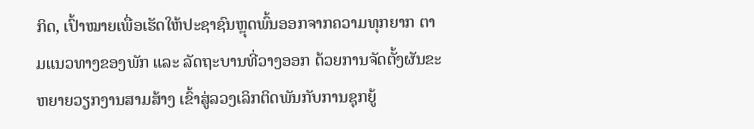ກິດ, ເປົ້າໝາຍເພື່ອເຮັດໃຫ້ປະຊາຊົນຫຼຸດພົ້ນອອກຈາກຄວາມທຸກຍາກ ຕາມແນວທາງຂອງພັກ ແລະ ລັດຖະບານທີ່ວາງອອກ ດ້ວຍການຈັດຕັ້ງຜັນຂະຫຍາຍວຽກງານສາມສ້າງ ເຂົ້າສູ່ລວງເລິກຕິດພັນກັບການຊຸກຍູ້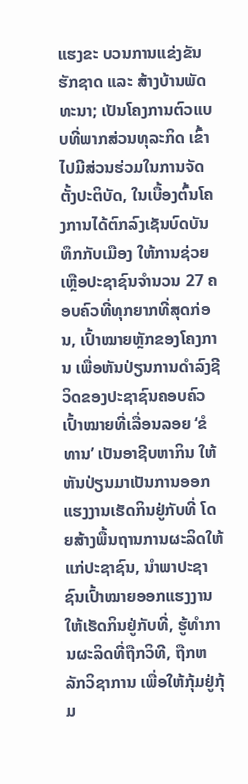ແຮງຂະ ບວນການແຂ່ງຂັນຮັກຊາດ ແລະ ສ້າງບ້ານພັດທະນາ; ເປັນໂຄງການຕົວແບບທີ່ພາກສ່ວນທຸລະກິດ ເຂົ້າໄປມີສ່ວນຮ່ວມໃນການຈັດຕັ້ງປະຕິບັດ, ໃນເບື້ອງຕົ້ນໂຄງການໄດ້ຕົກລົງເຊັນບົດບັນທຶກກັບເມືອງ ໃຫ້ການຊ່ວຍເຫຼືອປະຊາຊົນຈຳນວນ 27 ຄອບຄົວທີ່ທຸກຍາກທີ່ສຸດກ່ອນ, ເປົ້າໝາຍຫຼັກຂອງໂຄງການ ເພື່ອຫັນປ່ຽນການດຳລົງຊີວິດຂອງປະຊາຊົນຄອບຄົວເປົ້າໝາຍທີ່ເລື່ອນລອຍ ‘ຂໍທານ’ ເປັນອາຊີບຫາກິນ ໃຫ້ຫັນປ່ຽນມາເປັນການອອກແຮງງານເຮັດກິນຢູ່ກັບທີ່ ໂດຍສ້າງພື້ນຖານການຜະລິດໃຫ້ແກ່ປະຊາຊົນ, ນຳພາປະຊາຊົນເປົ້າໝາຍອອກແຮງງານໃຫ້ເຮັດກິນຢູ່ກັບທີ່, ຮູ້ທຳການຜະລິດທີ່ຖືກວິທີ, ຖືກຫລັກວິຊາການ ເພື່ອໃຫ້ກຸ້ມຢູ່ກຸ້ມ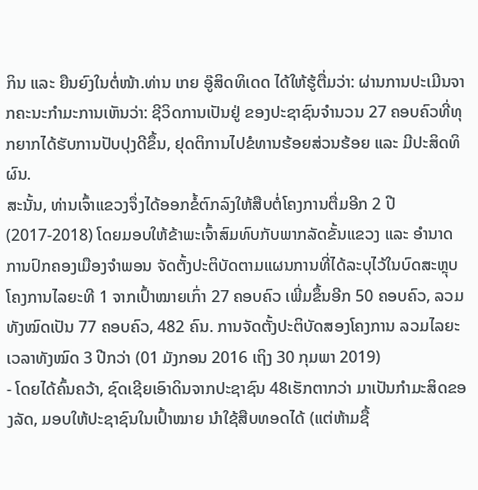ກິນ ແລະ ຍືນຍົງໃນຕໍ່ໜ້າ.ທ່ານ ເກຍ ອູ໊ສິດທິເດດ ໄດ້ໃຫ້ຮູ້ຕື່ມວ່າ: ຜ່ານການປະເມີນຈາກຄະນະກຳມະການເຫັນວ່າ: ຊີວິດການເປັນຢູ່ ຂອງປະຊາຊົນຈຳນວນ 27 ຄອບຄົວທີ່ທຸກຍາກໄດ້ຮັບການປັບປຸງດີຂຶ້ນ, ຢຸດຕິການໄປຂໍທານຮ້ອຍສ່ວນຮ້ອຍ ແລະ ມີປະສິດທິຜົນ.
ສະນັ້ນ, ທ່ານເຈົ້າແຂວງຈຶ່ງໄດ້ອອກຂໍ້ຕົກລົງໃຫ້ສືບຕໍ່ໂຄງການຕື່ມອີກ 2 ປີ (2017-2018) ໂດຍມອບໃຫ້ຂ້າພະເຈົ້າສົມທົບກັບພາກລັດຂັ້ນແຂວງ ແລະ ອໍານາດການປົກຄອງເມືອງຈຳພອນ ຈັດຕັ້ງປະຕິບັດຕາມແຜນການທີ່ໄດ້ລະບຸໄວ້ໃນບົດສະຫຼຸບໂຄງການໄລຍະທີ 1 ຈາກເປົ້າໝາຍເກົ່າ 27 ຄອບຄົວ ເພີ່ມຂຶ້ນອີກ 50 ຄອບຄົວ, ລວມທັງໝົດເປັນ 77 ຄອບຄົວ, 482 ຄົນ. ການຈັດຕັ້ງປະຕິບັດສອງໂຄງການ ລວມໄລຍະເວລາທັງໝົດ 3 ປີກວ່າ (01 ມັງກອນ 2016 ເຖິງ 30 ກຸມພາ 2019)
- ໂດຍໄດ້ຄົ້ນຄວ້າ, ຊົດເຊີຍເອົາດິນຈາກປະຊາຊົນ 48ເຮັກຕາກວ່າ ມາເປັນກໍາມະສິດຂອງລັດ, ມອບໃຫ້ປະຊາຊົນໃນເປົ້າໝາຍ ນຳໃຊ້ສືບທອດໄດ້ (ແຕ່ຫ້າມຊື້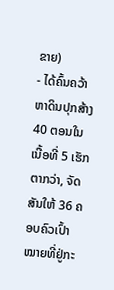ຂາຍ)
- ໄດ້ຄົ້ນຄວ້າຫາດິນປຸກສ້າງ 40 ຕອນໃນເນື້ອທີ່ 5 ເຮັກຕາກວ່າ, ຈັດສັນໃຫ້ 36 ຄອບຄົວເປົ້າໝາຍທີ່ຢູ່ກະ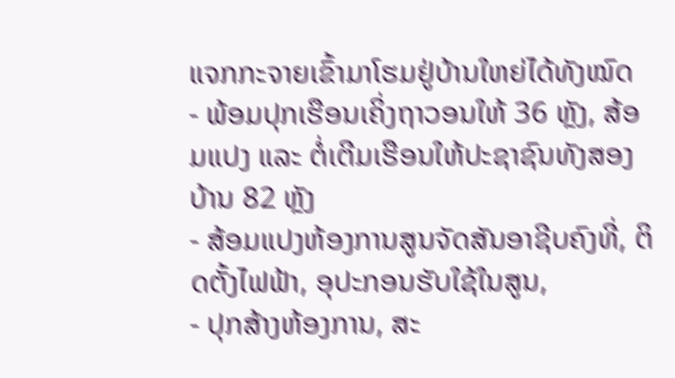ແຈກກະຈາຍເຂົ້າມາໂຮມຢູ່ບ້ານໃຫຍ່ໄດ້ທັງໝົດ
- ພ້ອມປຸກເຮືອນເຄິ່ງຖາວອນໃຫ້ 36 ຫຼັງ, ສ້ອມແປງ ແລະ ຕໍ່ເຕີມເຮືອນໃຫ້ປະຊາຊົນທັງສອງບ້ານ 82 ຫຼັງ
- ສ້ອມແປງຫ້ອງການສູນຈັດສັນອາຊີບຄົງທີ່, ຕິດຕັ້ງໄຟຟ້າ, ອຸປະກອນຮັບໃຊ້ໃນສູນ,
- ປຸກສ້າງຫ້ອງການ, ສະ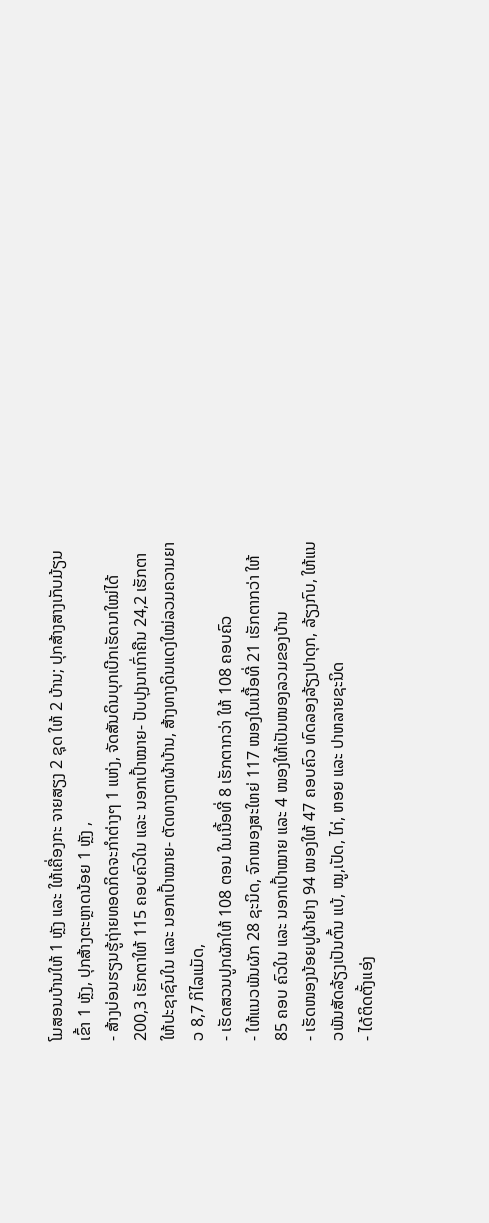ໂມສອນບ້ານໃຫ້ 1 ຫຼັງ ແລະ ໃຫ້ເຄື່ອງກະ ຈາຍສຽງ 2 ຊຸດ ໃຫ້ 2 ບ້ານ; ປຸກສ້າງສາງເກັບມ້ຽນເຂົ້າ 1 ຫຼັງ, ປຸກສ້າງຕະຫຼາດນ້ອຍ 1 ຫຼັງ ,
- ສ້າງບ່ອນຮຽນຮູ້ຖ່າຍທອດກິດຈະກຳຕ່າງໆ 1 ແຫ່ງ, ຈັດສັນດິນບຸກເບີກເຮັດນາໃໝ່ໄດ້ 200,3 ເຮັກຕາໃຫ້ 115 ຄອບຄົວໃນ ແລະ ນອກເປົ້າໝາຍ- ປັບປຸງນາເກົ່າຄືນ 24,2 ເຮັກຕາ ໃຫ້ປະຊາຊົນໃນ ແລະ ນອກເປົ້າໝາຍ- ຕັດທາງຕາຜ້າບ້ານ, ສ້າງທາງດິນແດງໃໝ່ລວມຄວາມຍາວ 8,7 ກິໄລແມັດ,
- ເຮັດສວນປູກຜັກໃຫ້ 108 ຕອນ ໃນເນື້ອທີ່ 8 ເຮັກຕາກວ່າ ໃຫ້ 108 ຄອບຄົວ
- ໃຫ້ແນວພັນຜັກ 28 ຊະນິດ, ຈົກໜອງສະໃຫຍ່ 117 ໜອງໃນເນື້ອທີ່ 21 ເຮັກຕາກວ່າ ໃຫ້ 85 ຄອບ ຄົວໃນ ແລະ ນອກເປົ້າໝາຍ ແລະ 4 ໜອງໃຫ້ເປັນໜອງລວມຂອງບ້ານ
- ເຮັດໜອງນ້ອຍປູຜ້າຢາງ 94 ໜອງໃຫ້ 47 ຄອບຄົວ ທົດລອງລ້ຽງປາດຸກ, ລ້ຽງກົບ, ໃຫ້ແນວພັນສັດລ້ຽງເປັນຕົ້ນ ແບ້, ໝູ,ເປັດ, ໄກ່, ຫອຍ ແລະ ປາຫລາຍຊະນິດ
- ໄດ້ຕິດຕັ້ງແອ່ງ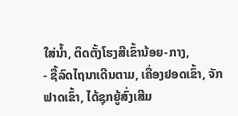ໃສ່ນ້ຳ, ຕິດຕັ້ງໂຮງສີເຂົ້ານ້ອຍ-ກາງ,
- ຊື້ລົດໄຖນາເດີນຕາມ, ເຄື່ອງຢອດເຂົ້າ, ຈັກຟາດເຂົ້າ, ໄດ້ຊຸກຍູ້ສົ່ງເສີມ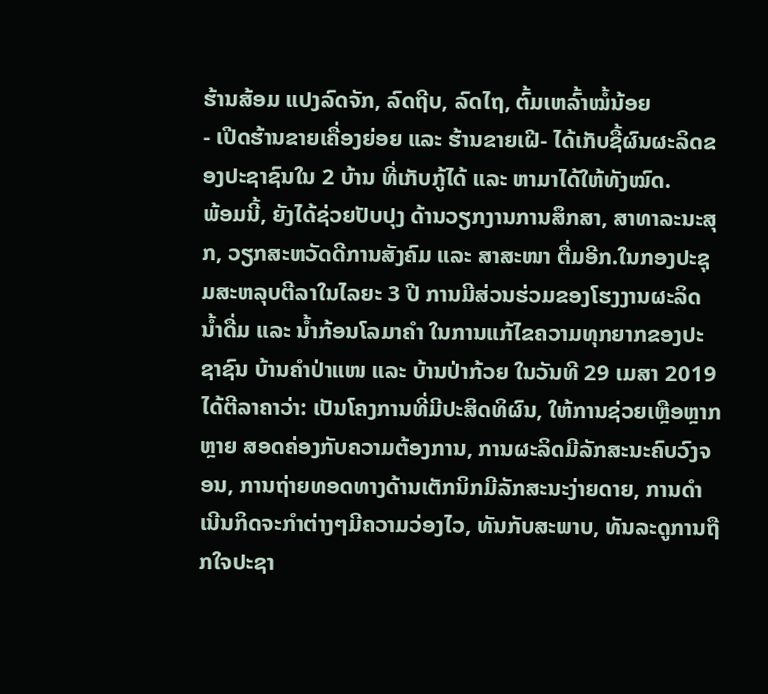ຮ້ານສ້ອມ ແປງລົດຈັກ, ລົດຖີບ, ລົດໄຖ, ຕົ້ມເຫລົ້າໝໍ້ນ້ອຍ
- ເປີດຮ້ານຂາຍເຄື່ອງຍ່ອຍ ແລະ ຮ້ານຂາຍເຝີ- ໄດ້ເກັບຊື້ຜົນຜະລິດຂອງປະຊາຊົນໃນ 2 ບ້ານ ທີ່ເກັບກູ້ໄດ້ ແລະ ຫາມາໄດ້ໃຫ້ທັງໝົດ.
ພ້ອມນີ້, ຍັງໄດ້ຊ່ວຍປັບປຸງ ດ້ານວຽກງານການສຶກສາ, ສາທາລະນະສຸກ, ວຽກສະຫວັດດີການສັງຄົມ ແລະ ສາສະໜາ ຕື່ມອີກ.ໃນກອງປະຊຸມສະຫລຸບຕີລາໃນໄລຍະ 3 ປີ ການມີສ່ວນຮ່ວມຂອງໂຮງງານຜະລິດ ນໍ້າດື່ມ ແລະ ນ້ຳກ້ອນໂລມາຄຳ ໃນການແກ້ໄຂຄວາມທຸກຍາກຂອງປະຊາຊົນ ບ້ານຄຳປ່າແໜ ແລະ ບ້ານປ່າກ້ວຍ ໃນວັນທີ 29 ເມສາ 2019 ໄດ້ຕີລາຄາວ່າ: ເປັນໂຄງການທີ່ມີປະສິດທິຜົນ, ໃຫ້ການຊ່ວຍເຫຼືອຫຼາກຫຼາຍ ສອດຄ່ອງກັບຄວາມຕ້ອງການ, ການຜະລິດມີລັກສະນະຄົບວົງຈອນ, ການຖ່າຍທອດທາງດ້ານເຕັກນິກມີລັກສະນະງ່າຍດາຍ, ການດຳເນີນກິດຈະກຳຕ່າງໆມີຄວາມວ່ອງໄວ, ທັນກັບສະພາບ, ທັນລະດູການຖືກໃຈປະຊາ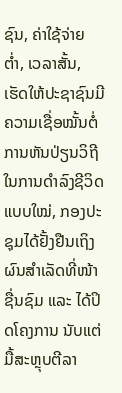ຊົນ, ຄ່າໃຊ້ຈ່າຍຕ່ຳ, ເວລາສັ້ນ, ເຮັດໃຫ້ປະຊາຊົນມີຄວາມເຊື່ອໝັ້ນຕໍ່ການຫັນປ່ຽນວິຖີໃນການດຳລົງຊີວິດແບບໃໝ່, ກອງປະຊຸມໄດ້ຢັ້ງຢືນເຖິງຜົນສຳເລັດທີ່ໜ້າຊື່ນຊົມ ແລະ ໄດ້ປິດໂຄງການ ນັບແຕ່ມື້ສະຫຼຸບຕີລາ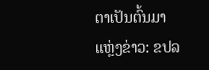ຕາເປັນຕົ້ນມາ
ແຫຼ່ງຂ່າວ: ຂປລ